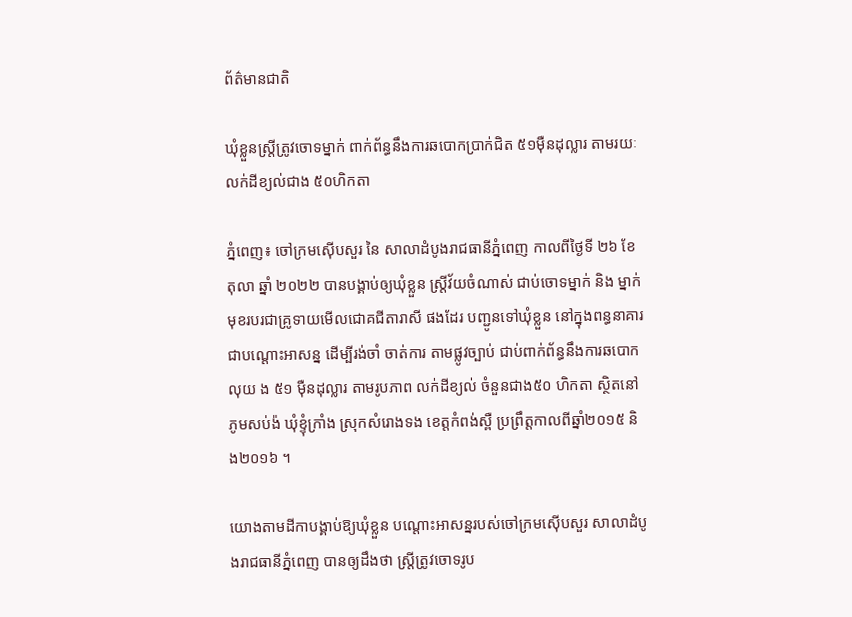ព័ត៌មានជាតិ

ឃុំខ្លួនស្រ្តីត្រូវចោទម្នាក់ ពាក់ព័ន្ធនឹងការឆបោកប្រាក់ជិត ៥១ម៉ឺនដុល្លារ តាមរយៈលក់ដីខ្យល់ជាង ៥០ហិកតា

ភ្នំពេញ៖ ចៅក្រមស៊ើបសួរ នៃ សាលាដំបូងរាជធានីភ្នំពេញ កាលពីថ្ងៃទី ២៦ ខែ តុលា ឆ្នាំ ២០២២ បានបង្គាប់ឲ្យឃុំខ្លួន ស្ត្រីវ័យចំណាស់ ជាប់ចោទម្នាក់ និង ម្នាក់មុខរបរជាគ្រូទាយមើលជោគជីតារាសី ផងដែរ បញ្ជូនទៅឃុំខ្លួន នៅក្នុងពន្ធនាគារ ជាបណ្ដោះអាសន្ន ដើម្បីរង់ចាំ ចាត់ការ តាមផ្លូវច្បាប់ ជាប់ពាក់ព័ន្ធនឹងការឆបោកលុយ ង ៥១ ម៉ឺនដុល្លារ តាមរូបភាព លក់ដីខ្យល់ ចំនួនជាង៥០ ហិកតា ស្ថិតនៅភូមសប់ង៉ ឃុំខ្ទុំក្រាំង ស្រុកសំរោងទង ខេត្តកំពង់ស្ពឺ ប្រព្រឹត្តកាលពីឆ្នាំ២០១៥ និង២០១៦ ។

យោងតាមដីកាបង្គាប់ឱ្យឃុំខ្លួន បណ្ដោះអាសន្នរបស់ចៅក្រមស៊ើបសួរ សាលាដំបូងរាជធានីភ្នំពេញ បានឲ្យដឹងថា ស្ត្រីត្រូវចោទរូប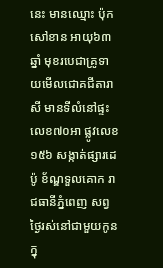នេះ មានឈ្មោះ ប៉ុក សៅខាន អាយុ៦៣ ឆ្នាំ មុខរបេជាគ្រូទាយមើលជោគជីតារាសី មានទីលំនៅផ្ទះលេខ៧០អា ផ្លូវលេខ១៥៦ សង្កាត់ផ្សារដេប៉ូ ខ័ណ្ឌទួលគោក រាជធានីភ្នំពេញ សព្វថ្ងៃរស់នៅជាមួយកូន ក្នុ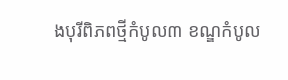ងបុរីពិភពថ្មីកំបូល៣ ខណ្ឌកំបូល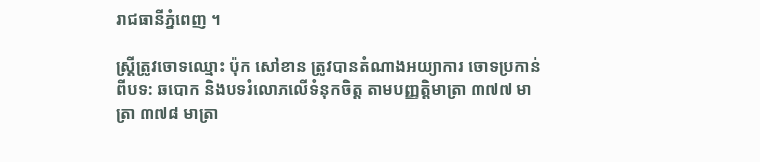រាជធានីភ្នំពេញ ។

ស្រ្តីត្រូវចោទឈ្មោះ ប៉ុក សៅខាន ត្រូវបានតំណាងអយ្យាការ ចោទប្រកាន់ពីបទ: ឆបោក និងបទរំលោភលើទំនុកចិត្ត តាមបញ្ញត្តិមាត្រា ៣៧៧ មាត្រា ៣៧៨ មាត្រា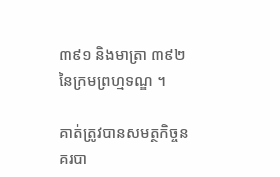៣៩១ និងមាត្រា ៣៩២ នៃក្រមព្រហ្មទណ្ឌ ។

គាត់ត្រូវបានសមត្ថកិច្ចនគរបា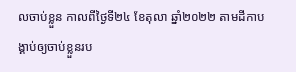លចាប់ខ្លួន កាលពីថ្ងៃទី២៤ ខែតុលា ឆ្នាំ២០២២ តាមដីកាបង្គាប់ឲ្យចាប់ខ្លួនរប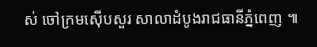ស់ ចៅក្រមស៊ើបសួរ សាលាដំបូងរាជធានីភ្នំពេញ ៕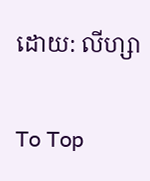ដោយ: លីហ្សា

To Top